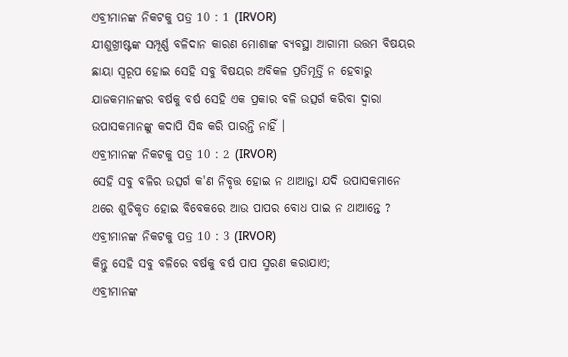ଏବ୍ରୀମାନଙ୍କ ନିକଟକୁ ପତ୍ର 10 : 1 (IRVOR)
ଯୀଶୁଖ୍ରୀଷ୍ଟଙ୍କ ସମ୍ପୂର୍ଣ୍ଣ ବଳିଦାନ କାରଣ ମୋଶାଙ୍କ ବ୍ୟବସ୍ଥା ଆଗାମୀ ଉତ୍ତମ ବିଷୟର ଛାୟା ସ୍ୱରୂପ ହୋଇ ସେହି ସବୁ ବିଷୟର ଅବିକଳ ପ୍ରତିମୂର୍ତ୍ତି ନ ହେବାରୁ ଯାଜକମାନଙ୍କର ବର୍ଷକୁ ବର୍ଷ ସେହି ଏକ ପ୍ରକାର ବଳି ଉତ୍ସର୍ଗ କରିବା ଦ୍ୱାରା ଉପାସକମାନଙ୍କୁ କଦାପି ସିଦ୍ଧ କରି ପାରନ୍ତି ନାହିଁ ।
ଏବ୍ରୀମାନଙ୍କ ନିକଟକୁ ପତ୍ର 10 : 2 (IRVOR)
ସେହି ସବୁ ବଳିର ଉତ୍ସର୍ଗ କ'ଣ ନିବୃତ୍ତ ହୋଇ ନ ଥାଆନ୍ତା ଯଦି ଉପାସକମାନେ ଥରେ ଶୁଚିକୃତ ହୋଇ ବିବେକରେ ଆଉ ପାପର ବୋଧ ପାଇ ନ ଥାଆନ୍ତେ ?
ଏବ୍ରୀମାନଙ୍କ ନିକଟକୁ ପତ୍ର 10 : 3 (IRVOR)
କିନ୍ତୁ ସେହି ସବୁ ବଳିରେ ବର୍ଷକୁ ବର୍ଷ ପାପ ସ୍ମରଣ କରାଯାଏ;
ଏବ୍ରୀମାନଙ୍କ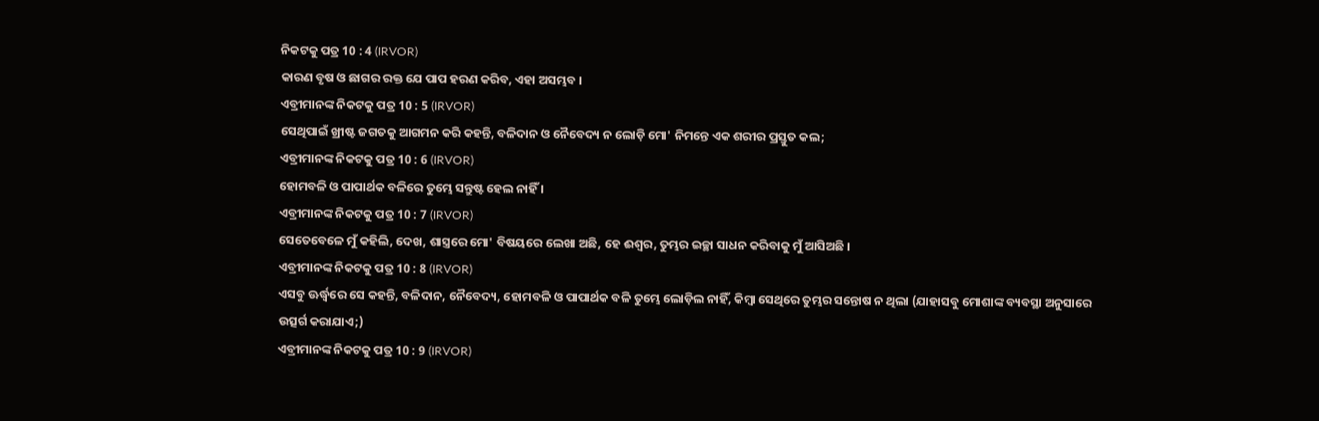ନିକଟକୁ ପତ୍ର 10 : 4 (IRVOR)
କାରଣ ବୃଷ ଓ ଛାଗର ରକ୍ତ ଯେ ପାପ ହରଣ କରିବ, ଏହା ଅସମ୍ଭବ ।
ଏବ୍ରୀମାନଙ୍କ ନିକଟକୁ ପତ୍ର 10 : 5 (IRVOR)
ସେଥିପାଇଁ ଖ୍ରୀଷ୍ଟ ଜଗତକୁ ଆଗମନ କରି କହନ୍ତି, ବଳିଦାନ ଓ ନୈବେଦ୍ୟ ନ ଲୋଡ଼ି ମୋ' ନିମନ୍ତେ ଏକ ଶରୀର ପ୍ରସ୍ତୁତ କଲ;
ଏବ୍ରୀମାନଙ୍କ ନିକଟକୁ ପତ୍ର 10 : 6 (IRVOR)
ହୋମବଳି ଓ ପାପାର୍ଥକ ବଳିରେ ତୁମ୍ଭେ ସନ୍ତୁଷ୍ଟ ହେଲ ନାହିଁ ।
ଏବ୍ରୀମାନଙ୍କ ନିକଟକୁ ପତ୍ର 10 : 7 (IRVOR)
ସେତେବେଳେ ମୁଁ କହିଲି, ଦେଖ, ଶାସ୍ତ୍ରରେ ମୋ' ବିଷୟରେ ଲେଖା ଅଛି, ହେ ଈଶ୍ୱର, ତୁମ୍ଭର ଇଚ୍ଛା ସାଧନ କରିବାକୁ ମୁଁ ଆସିଅଛି ।
ଏବ୍ରୀମାନଙ୍କ ନିକଟକୁ ପତ୍ର 10 : 8 (IRVOR)
ଏସବୁ ଊର୍ଦ୍ଧ୍ୱରେ ସେ କହନ୍ତି, ବଳିଦାନ, ନୈବେଦ୍ୟ, ହୋମବଳି ଓ ପାପାର୍ଥକ ବଳି ତୁମ୍ଭେ ଲୋଡ଼ିଲ ନାହିଁ, କିମ୍ବା ସେଥିରେ ତୁମ୍ଭର ସନ୍ତୋଷ ନ ଥିଲା (ଯାହାସବୁ ମୋଶାଙ୍କ ବ୍ୟବସ୍ଥା ଅନୁସାରେ ଉତ୍ସର୍ଗ କରାଯାଏ;)
ଏବ୍ରୀମାନଙ୍କ ନିକଟକୁ ପତ୍ର 10 : 9 (IRVOR)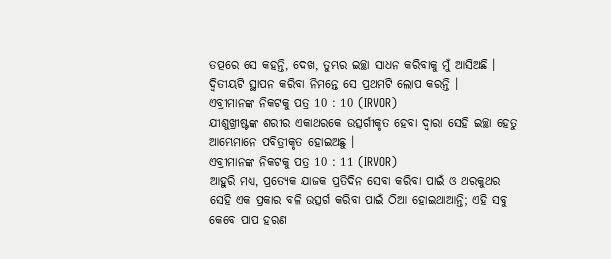ତତ୍ପରେ ସେ କହନ୍ତି, ଦେଖ, ତୁମ୍ଭର ଇଚ୍ଛା ସାଧନ କରିବାକୁ ମୁଁ ଆସିଅଛି । ଦ୍ୱିତୀୟଟି ସ୍ଥାପନ କରିବା ନିମନ୍ତେ ସେ ପ୍ରଥମଟି ଲୋପ କରନ୍ତି ।
ଏବ୍ରୀମାନଙ୍କ ନିକଟକୁ ପତ୍ର 10 : 10 (IRVOR)
ଯୀଶୁଖ୍ରୀଷ୍ଟଙ୍କ ଶରୀର ଏକାଥରକେ ଉତ୍ସର୍ଗୀକୃତ ହେବା ଦ୍ୱାରା ସେହି ଇଚ୍ଛା ହେତୁ ଆମ୍ଭେମାନେ ପବିତ୍ରୀକୃତ ହୋଇଅଛୁ ।
ଏବ୍ରୀମାନଙ୍କ ନିକଟକୁ ପତ୍ର 10 : 11 (IRVOR)
ଆହୁରି ମଧ୍ୟ, ପ୍ରତ୍ୟେକ ଯାଜକ ପ୍ରତିଦିନ ସେବା କରିବା ପାଇଁ ଓ ଥରକୁଥର ସେହି ଏକ ପ୍ରକାର ବଳି ଉତ୍ସର୍ଗ କରିବା ପାଇଁ ଠିଆ ହୋଇଥାଆନ୍ତି; ଏହି ସବୁ କେବେ ପାପ ହରଣ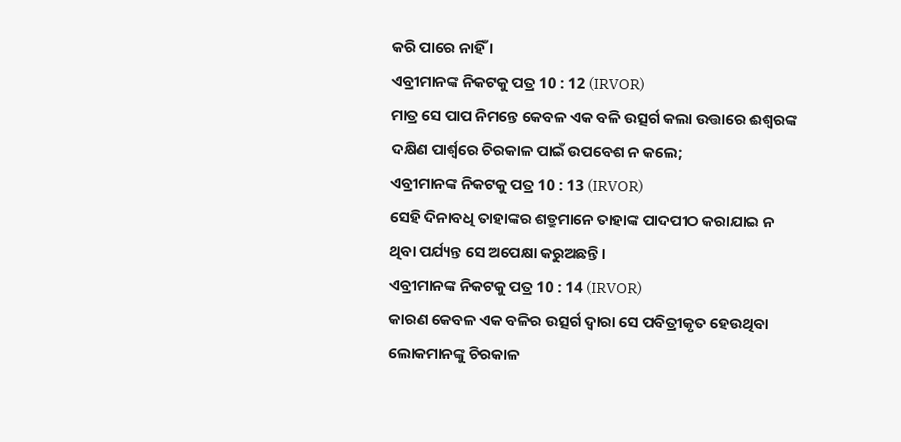କରି ପାରେ ନାହିଁ ।
ଏବ୍ରୀମାନଙ୍କ ନିକଟକୁ ପତ୍ର 10 : 12 (IRVOR)
ମାତ୍ର ସେ ପାପ ନିମନ୍ତେ କେବଳ ଏକ ବଳି ଉତ୍ସର୍ଗ କଲା ଉତ୍ତାରେ ଈଶ୍ୱରଙ୍କ ଦକ୍ଷିଣ ପାର୍ଶ୍ୱରେ ଚିରକାଳ ପାଇଁ ଉପବେଶ ନ କଲେ;
ଏବ୍ରୀମାନଙ୍କ ନିକଟକୁ ପତ୍ର 10 : 13 (IRVOR)
ସେହି ଦିନାବଧି ତାହାଙ୍କର ଶତ୍ରୁମାନେ ତାହାଙ୍କ ପାଦପୀଠ କରାଯାଇ ନ ଥିବା ପର୍ଯ୍ୟନ୍ତ ସେ ଅପେକ୍ଷା କରୁଅଛନ୍ତି ।
ଏବ୍ରୀମାନଙ୍କ ନିକଟକୁ ପତ୍ର 10 : 14 (IRVOR)
କାରଣ କେବଳ ଏକ ବଳିର ଉତ୍ସର୍ଗ ଦ୍ୱାରା ସେ ପବିତ୍ରୀକୃତ ହେଉଥିବା ଲୋକମାନଙ୍କୁ ଚିରକାଳ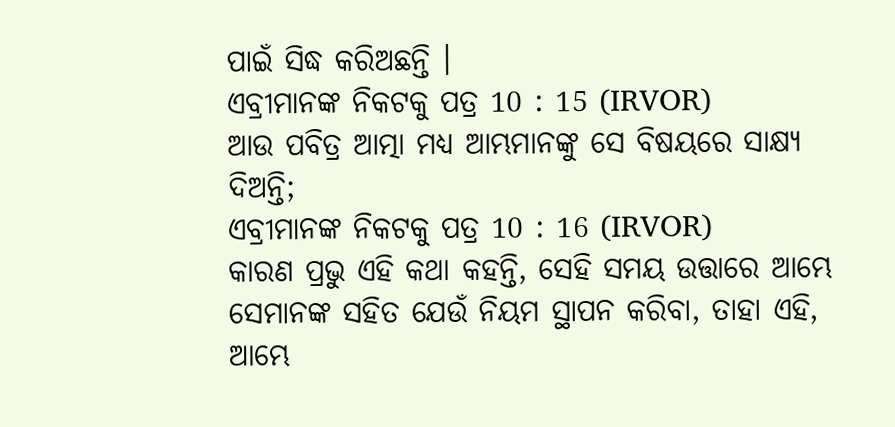ପାଇଁ ସିଦ୍ଧ କରିଅଛନ୍ତି ।
ଏବ୍ରୀମାନଙ୍କ ନିକଟକୁ ପତ୍ର 10 : 15 (IRVOR)
ଆଉ ପବିତ୍ର ଆତ୍ମା ମଧ୍ୟ ଆମ୍ଭମାନଙ୍କୁ ସେ ବିଷୟରେ ସାକ୍ଷ୍ୟ ଦିଅନ୍ତି;
ଏବ୍ରୀମାନଙ୍କ ନିକଟକୁ ପତ୍ର 10 : 16 (IRVOR)
କାରଣ ପ୍ରଭୁ ଏହି କଥା କହନ୍ତି, ସେହି ସମୟ ଉତ୍ତାରେ ଆମ୍ଭେ ସେମାନଙ୍କ ସହିତ ଯେଉଁ ନିୟମ ସ୍ଥାପନ କରିବା, ତାହା ଏହି, ଆମ୍ଭେ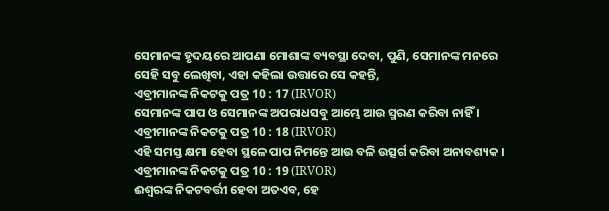ସେମାନଙ୍କ ହୃଦୟରେ ଆପଣା ମୋଶାଙ୍କ ବ୍ୟବସ୍ଥା ଦେବା, ପୁଣି, ସେମାନଙ୍କ ମନରେ ସେହି ସବୁ ଲେଖିବା, ଏହା କହିଲା ଉତ୍ତାରେ ସେ କହନ୍ତି,
ଏବ୍ରୀମାନଙ୍କ ନିକଟକୁ ପତ୍ର 10 : 17 (IRVOR)
ସେମାନଙ୍କ ପାପ ଓ ସେମାନଙ୍କ ଅପରାଧସବୁ ଆମ୍ଭେ ଆଉ ସ୍ମରଣ କରିବା ନାହିଁ ।
ଏବ୍ରୀମାନଙ୍କ ନିକଟକୁ ପତ୍ର 10 : 18 (IRVOR)
ଏହି ସମସ୍ତ କ୍ଷମା ହେବା ସ୍ଥଳେ ପାପ ନିମନ୍ତେ ଆଉ ବଳି ଉତ୍ସର୍ଗ କରିବା ଅନାବଶ୍ୟକ ।
ଏବ୍ରୀମାନଙ୍କ ନିକଟକୁ ପତ୍ର 10 : 19 (IRVOR)
ଈଶ୍ୱରଙ୍କ ନିକଟବର୍ତ୍ତୀ ହେବା ଅତଏବ, ହେ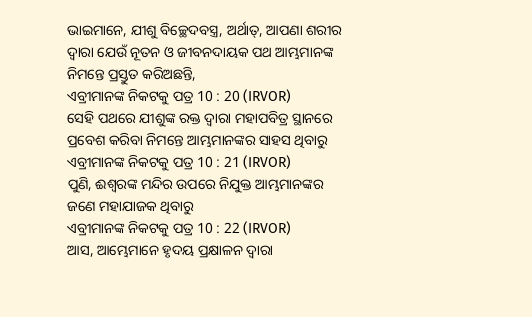ଭାଇମାନେ, ଯୀଶୁ ବିଚ୍ଛେଦବସ୍ତ୍ର, ଅର୍ଥାତ୍‍, ଆପଣା ଶରୀର ଦ୍ୱାରା ଯେଉଁ ନୂତନ ଓ ଜୀବନଦାୟକ ପଥ ଆମ୍ଭମାନଙ୍କ ନିମନ୍ତେ ପ୍ରସ୍ତୁତ କରିଅଛନ୍ତି,
ଏବ୍ରୀମାନଙ୍କ ନିକଟକୁ ପତ୍ର 10 : 20 (IRVOR)
ସେହି ପଥରେ ଯୀଶୁଙ୍କ ରକ୍ତ ଦ୍ୱାରା ମହାପବିତ୍ର ସ୍ଥାନରେ ପ୍ରବେଶ କରିବା ନିମନ୍ତେ ଆମ୍ଭମାନଙ୍କର ସାହସ ଥିବାରୁ
ଏବ୍ରୀମାନଙ୍କ ନିକଟକୁ ପତ୍ର 10 : 21 (IRVOR)
ପୁଣି, ଈଶ୍ୱରଙ୍କ ମନ୍ଦିର ଉପରେ ନିଯୁକ୍ତ ଆମ୍ଭମାନଙ୍କର ଜଣେ ମହାଯାଜକ ଥିବାରୁ
ଏବ୍ରୀମାନଙ୍କ ନିକଟକୁ ପତ୍ର 10 : 22 (IRVOR)
ଆସ, ଆମ୍ଭେମାନେ ହୃଦୟ ପ୍ରକ୍ଷାଳନ ଦ୍ୱାରା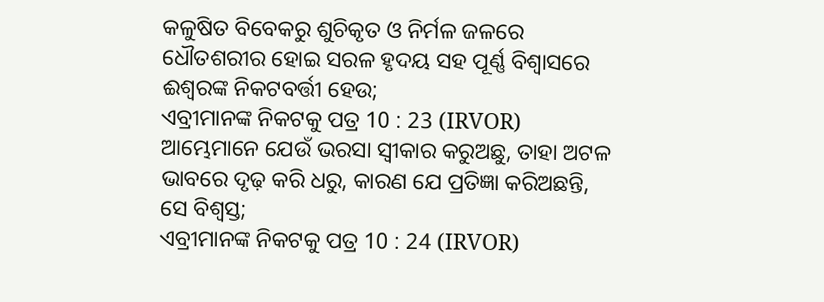କଳୁଷିତ ବିବେକରୁ ଶୁଚିକୃତ ଓ ନିର୍ମଳ ଜଳରେ ଧୌତଶରୀର ହୋଇ ସରଳ ହୃଦୟ ସହ ପୂର୍ଣ୍ଣ ବିଶ୍ୱାସରେ ଈଶ୍ୱରଙ୍କ ନିକଟବର୍ତ୍ତୀ ହେଉ;
ଏବ୍ରୀମାନଙ୍କ ନିକଟକୁ ପତ୍ର 10 : 23 (IRVOR)
ଆମ୍ଭେମାନେ ଯେଉଁ ଭରସା ସ୍ୱୀକାର କରୁଅଛୁ, ତାହା ଅଟଳ ଭାବରେ ଦୃଢ଼ କରି ଧରୁ, କାରଣ ଯେ ପ୍ରତିଜ୍ଞା କରିଅଛନ୍ତି, ସେ ବିଶ୍ୱସ୍ତ;
ଏବ୍ରୀମାନଙ୍କ ନିକଟକୁ ପତ୍ର 10 : 24 (IRVOR)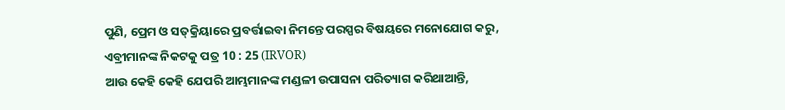ପୁଣି, ପ୍ରେମ ଓ ସତ୍‍କ୍ରିୟାରେ ପ୍ରବର୍ତ୍ତାଇବା ନିମନ୍ତେ ପରସ୍ପର ବିଷୟରେ ମନୋଯୋଗ କରୁ,
ଏବ୍ରୀମାନଙ୍କ ନିକଟକୁ ପତ୍ର 10 : 25 (IRVOR)
ଆଉ କେହି କେହି ଯେପରି ଆମ୍ଭମାନଙ୍କ ମଣ୍ଡଳୀ ଉପାସନା ପରିତ୍ୟାଗ କରିଥାଆନ୍ତି,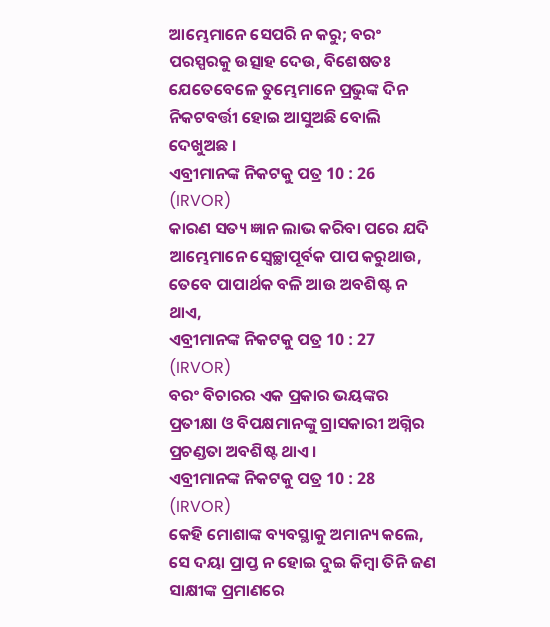ଆମ୍ଭେମାନେ ସେପରି ନ କରୁ; ବରଂ ପରସ୍ପରକୁ ଉତ୍ସାହ ଦେଉ, ବିଶେଷତଃ ଯେତେବେଳେ ତୁମ୍ଭେମାନେ ପ୍ରଭୁଙ୍କ ଦିନ ନିକଟବର୍ତ୍ତୀ ହୋଇ ଆସୁଅଛି ବୋଲି ଦେଖୁଅଛ ।
ଏବ୍ରୀମାନଙ୍କ ନିକଟକୁ ପତ୍ର 10 : 26 (IRVOR)
କାରଣ ସତ୍ୟ ଜ୍ଞାନ ଲାଭ କରିବା ପରେ ଯଦି ଆମ୍ଭେମାନେ ସ୍ୱେଚ୍ଛାପୂର୍ବକ ପାପ କରୁଥାଉ, ତେବେ ପାପାର୍ଥକ ବଳି ଆଉ ଅବଶିଷ୍ଟ ନ ଥାଏ,
ଏବ୍ରୀମାନଙ୍କ ନିକଟକୁ ପତ୍ର 10 : 27 (IRVOR)
ବରଂ ବିଚାରର ଏକ ପ୍ରକାର ଭୟଙ୍କର ପ୍ରତୀକ୍ଷା ଓ ବିପକ୍ଷମାନଙ୍କୁ ଗ୍ରାସକାରୀ ଅଗ୍ନିର ପ୍ରଚଣ୍ଡତା ଅବଶିଷ୍ଟ ଥାଏ ।
ଏବ୍ରୀମାନଙ୍କ ନିକଟକୁ ପତ୍ର 10 : 28 (IRVOR)
କେହି ମୋଶାଙ୍କ ବ୍ୟବସ୍ଥାକୁ ଅମାନ୍ୟ କଲେ, ସେ ଦୟା ପ୍ରାପ୍ତ ନ ହୋଇ ଦୁଇ କିମ୍ବା ତିନି ଜଣ ସାକ୍ଷୀଙ୍କ ପ୍ରମାଣରେ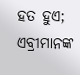ହତ ହୁଏ;
ଏବ୍ରୀମାନଙ୍କ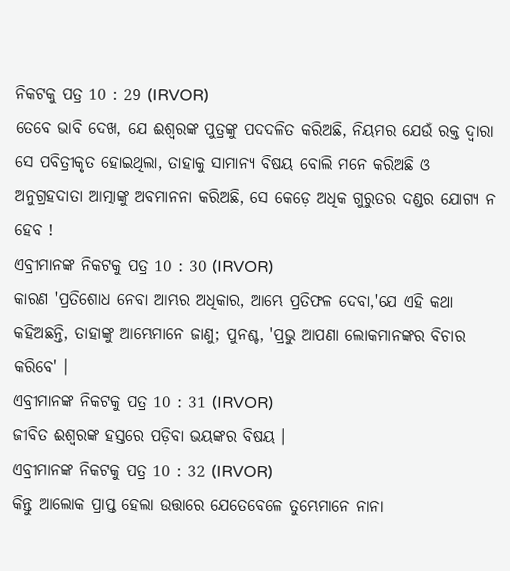ନିକଟକୁ ପତ୍ର 10 : 29 (IRVOR)
ତେବେ ଭାବି ଦେଖ, ଯେ ଈଶ୍ୱରଙ୍କ ପୁତ୍ରଙ୍କୁ ପଦଦଳିତ କରିଅଛି, ନିୟମର ଯେଉଁ ରକ୍ତ ଦ୍ୱାରା ସେ ପବିତ୍ରୀକୃତ ହୋଇଥିଲା, ତାହାକୁ ସାମାନ୍ୟ ବିଷୟ ବୋଲି ମନେ କରିଅଛି ଓ ଅନୁଗ୍ରହଦାତା ଆତ୍ମାଙ୍କୁ ଅବମାନନା କରିଅଛି, ସେ କେଡ଼େ ଅଧିକ ଗୁରୁତର ଦଣ୍ଡର ଯୋଗ୍ୟ ନ ହେବ !
ଏବ୍ରୀମାନଙ୍କ ନିକଟକୁ ପତ୍ର 10 : 30 (IRVOR)
କାରଣ 'ପ୍ରତିଶୋଧ ନେବା ଆମ୍ଭର ଅଧିକାର, ଆମ୍ଭେ ପ୍ରତିଫଳ ଦେବା,'ଯେ ଏହି କଥା କହିଅଛନ୍ତି, ତାହାଙ୍କୁ ଆମ୍ଭେମାନେ ଜାଣୁ; ପୁନଶ୍ଚ, 'ପ୍ରଭୁ ଆପଣା ଲୋକମାନଙ୍କର ବିଚାର କରିବେ' ।
ଏବ୍ରୀମାନଙ୍କ ନିକଟକୁ ପତ୍ର 10 : 31 (IRVOR)
ଜୀବିତ ଈଶ୍ୱରଙ୍କ ହସ୍ତରେ ପଡ଼ିବା ଭୟଙ୍କର ବିଷୟ ।
ଏବ୍ରୀମାନଙ୍କ ନିକଟକୁ ପତ୍ର 10 : 32 (IRVOR)
କିନ୍ତୁ ଆଲୋକ ପ୍ରାପ୍ତ ହେଲା ଉତ୍ତାରେ ଯେତେବେଳେ ତୁମ୍ଭେମାନେ ନାନା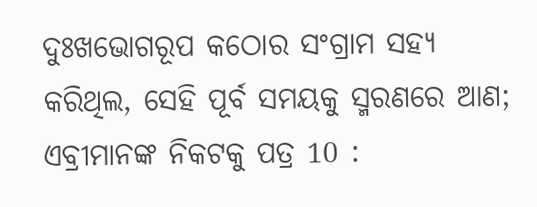ଦୁଃଖଭୋଗରୂପ କଠୋର ସଂଗ୍ରାମ ସହ୍ୟ କରିଥିଲ, ସେହି ପୂର୍ବ ସମୟକୁ ସ୍ମରଣରେ ଆଣ;
ଏବ୍ରୀମାନଙ୍କ ନିକଟକୁ ପତ୍ର 10 :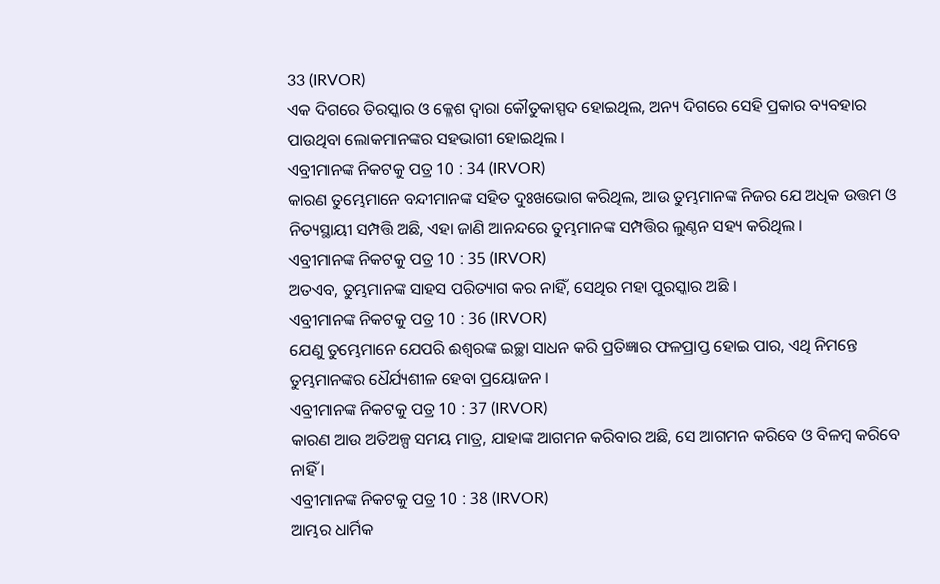33 (IRVOR)
ଏକ ଦିଗରେ ତିରସ୍କାର ଓ କ୍ଳେଶ ଦ୍ୱାରା କୌତୁକାସ୍ପଦ ହୋଇଥିଲ, ଅନ୍ୟ ଦିଗରେ ସେହି ପ୍ରକାର ବ୍ୟବହାର ପାଉଥିବା ଲୋକମାନଙ୍କର ସହଭାଗୀ ହୋଇଥିଲ ।
ଏବ୍ରୀମାନଙ୍କ ନିକଟକୁ ପତ୍ର 10 : 34 (IRVOR)
କାରଣ ତୁମ୍ଭେମାନେ ବନ୍ଦୀମାନଙ୍କ ସହିତ ଦୁଃଖଭୋଗ କରିଥିଲ, ଆଉ ତୁମ୍ଭମାନଙ୍କ ନିଜର ଯେ ଅଧିକ ଉତ୍ତମ ଓ ନିତ୍ୟସ୍ଥାୟୀ ସମ୍ପତ୍ତି ଅଛି, ଏହା ଜାଣି ଆନନ୍ଦରେ ତୁମ୍ଭମାନଙ୍କ ସମ୍ପତ୍ତିର ଲୁଣ୍ଠନ ସହ୍ୟ କରିଥିଲ ।
ଏବ୍ରୀମାନଙ୍କ ନିକଟକୁ ପତ୍ର 10 : 35 (IRVOR)
ଅତଏବ, ତୁମ୍ଭମାନଙ୍କ ସାହସ ପରିତ୍ୟାଗ କର ନାହିଁ, ସେଥିର ମହା ପୁରସ୍କାର ଅଛି ।
ଏବ୍ରୀମାନଙ୍କ ନିକଟକୁ ପତ୍ର 10 : 36 (IRVOR)
ଯେଣୁ ତୁମ୍ଭେମାନେ ଯେପରି ଈଶ୍ୱରଙ୍କ ଇଚ୍ଛା ସାଧନ କରି ପ୍ରତିଜ୍ଞାର ଫଳପ୍ରାପ୍ତ ହୋଇ ପାର, ଏଥି ନିମନ୍ତେ ତୁମ୍ଭମାନଙ୍କର ଧୈର୍ଯ୍ୟଶୀଳ ହେବା ପ୍ରୟୋଜନ ।
ଏବ୍ରୀମାନଙ୍କ ନିକଟକୁ ପତ୍ର 10 : 37 (IRVOR)
କାରଣ ଆଉ ଅତିଅଳ୍ପ ସମୟ ମାତ୍ର, ଯାହାଙ୍କ ଆଗମନ କରିବାର ଅଛି, ସେ ଆଗମନ କରିବେ ଓ ବିଳମ୍ବ କରିବେ ନାହିଁ ।
ଏବ୍ରୀମାନଙ୍କ ନିକଟକୁ ପତ୍ର 10 : 38 (IRVOR)
ଆମ୍ଭର ଧାର୍ମିକ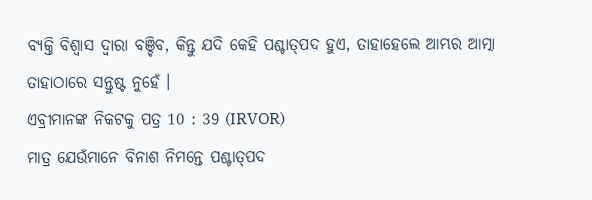ବ୍ୟକ୍ତି ବିଶ୍ୱାସ ଦ୍ୱାରା ବଞ୍ଚିବ, କିନ୍ତୁ ଯଦି କେହି ପଶ୍ଚାତ୍‍ପଦ ହୁଏ, ତାହାହେଲେ ଆମ୍ଭର ଆତ୍ମା ତାହାଠାରେ ସନ୍ତୁଷ୍ଟ ନୁହେଁ ।
ଏବ୍ରୀମାନଙ୍କ ନିକଟକୁ ପତ୍ର 10 : 39 (IRVOR)
ମାତ୍ର ଯେଉଁମାନେ ବିନାଶ ନିମନ୍ତେ ପଶ୍ଚାତ୍‍ପଦ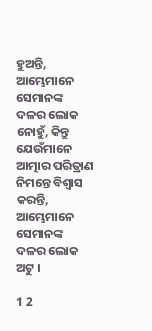ହୁଅନ୍ତି, ଆମ୍ଭେମାନେ ସେମାନଙ୍କ ଦଳର ଲୋକ ନୋହୁଁ, କିନ୍ତୁ ଯେଉଁମାନେ ଆତ୍ମାର ପରିତ୍ରାଣ ନିମନ୍ତେ ବିଶ୍ୱାସ କରନ୍ତି, ଆମ୍ଭେମାନେ ସେମାନଙ୍କ ଦଳର ଲୋକ ଅଟୁ ।

1 2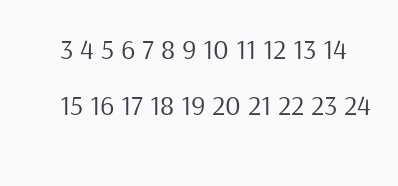3 4 5 6 7 8 9 10 11 12 13 14 15 16 17 18 19 20 21 22 23 24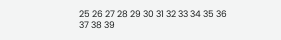25 26 27 28 29 30 31 32 33 34 35 36 37 38 39